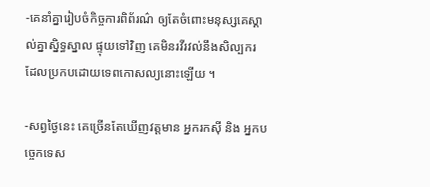-គេនាំគ្នារៀបចំកិច្ចការពិព័រណ៌ ឲ្យតែចំពោះមនុស្សគេស្គាល់គ្នាស្និទ្ធស្នាល ផ្ទុយទៅវិញ គេមិនរវីរវល់នឹងសិល្បករ ដែលប្រកបដោយទេពកោសល្យនោះឡើយ ។

-សព្វថ្ងៃនេះ គេច្រើនតែឃើញវត្តមាន អ្នករកស៊ី និង អ្នកបច្ចេកទេស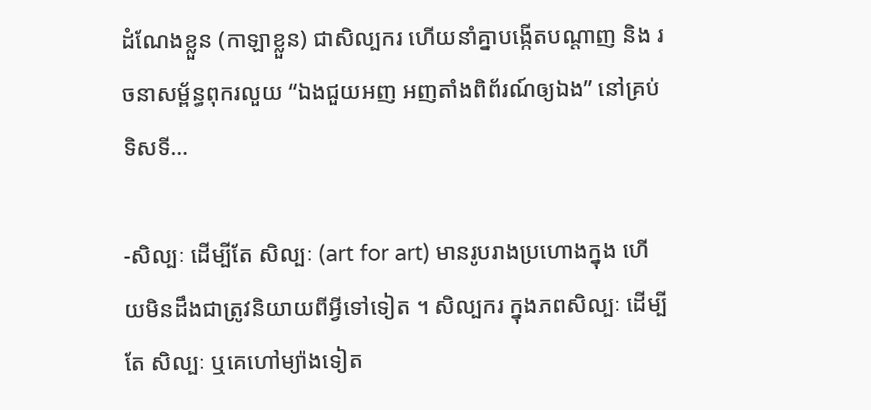ដំណែងខ្លួន (កាឡាខ្លួន) ជាសិល្បករ ហើយនាំគ្នាបង្កើតបណ្ដាញ និង រចនាសម្ព័ន្ធពុករលួយ “ឯងជួយអញ អញតាំងពិព័រណ៍ឲ្យឯង” នៅគ្រប់ទិសទី…

-សិល្បៈ ដើម្បីតែ សិល្បៈ (art for art) មានរូបរាងប្រហោងក្នុង ហើយមិនដឹងជាត្រូវនិយាយពីអ្វីទៅទៀត ។ សិល្បករ ក្នុងភពសិល្បៈ ដើម្បីតែ សិល្បៈ ឬគេហៅម្យ៉ាងទៀត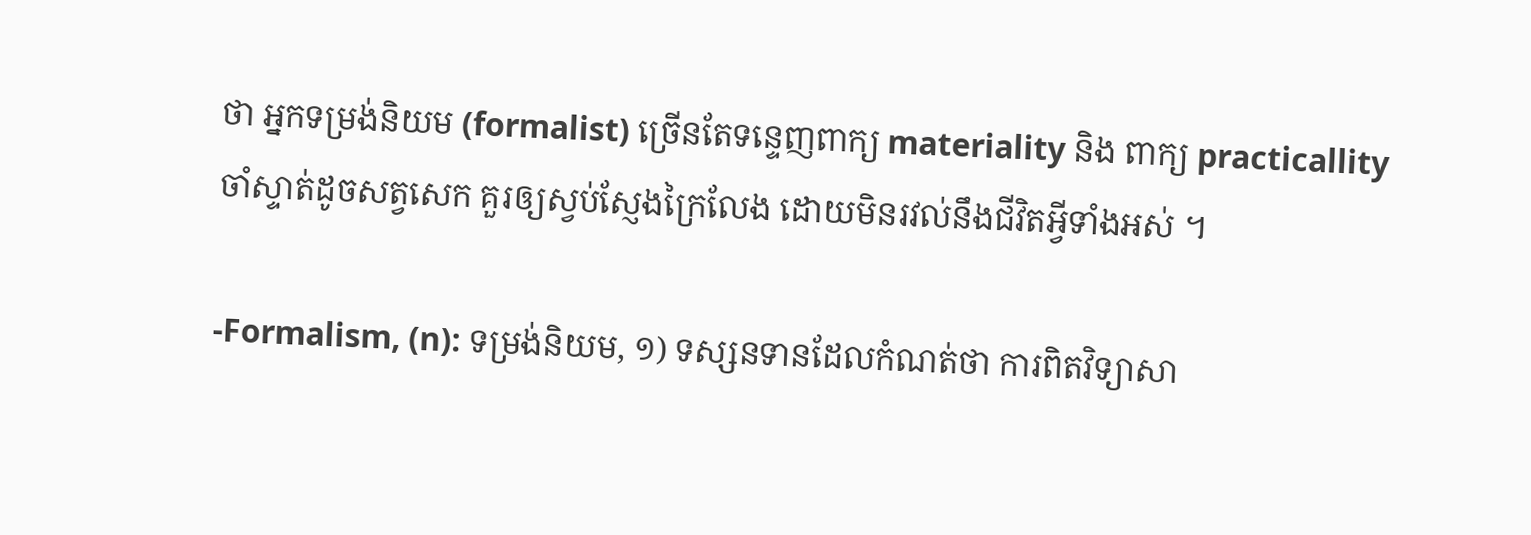ថា អ្នកទម្រង់និយម (formalist) ច្រើនតែទន្ទេញពាក្យ materiality និង ពាក្យ practicallity ចាំស្ទាត់ដូចសត្វសេក គួរឲ្យស្វប់ស្ញែងក្រៃលែង ដោយមិនរវល់នឹងជីវិតអ្វីទាំងអស់ ។

-Formalism, (n): ទម្រង់និយម, ១) ទស្សនទានដែលកំណត់ថា ការពិតវិទ្យាសា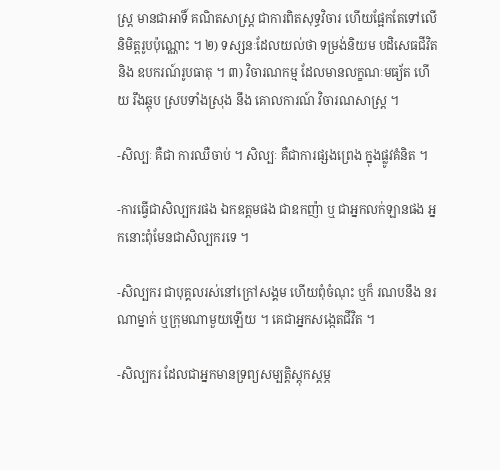ស្រ្ត មានជាអាទិ៍ គណិតសាស្រ្ត ជាការពិតសុទ្ធវិចារ ហើយផ្អែកតែទៅលើនិមិត្តរូបប៉ុណ្ណោះ ។ ២) ទស្សនៈដែលយល់ថា ទម្រង់និយម បដិសេធជីវិត និង ឧបករណ៍រូបធាតុ ។ ៣) វិចារណកម្ម ដែលមានលក្ខណៈមធ្យ័ត ហើយ រឹងឆ្ដុប ស្របទាំងស្រុង នឹង គោលការណ៍ វិចារណសាស្រ្ត ។

-សិល្បៈ គឺជា ការឈឺចាប់ ។ សិល្បៈ គឺជាការផ្សងព្រេង ក្នុងផ្លូវគំនិត ។

-ការធ្វើជាសិល្បករផង ឯកឧត្ដមផង ជាឧកញ៉ា ឬ ជាអ្នកលក់ឡានផង អ្នកនោះពុំមែនជាសិល្បករទេ ។

-សិល្បករ ជាបុគ្គលរស់នៅក្រៅសង្គម ហើយពុំចំណុះ ឬក៏ រណបនឹង នរណាម្នាក់ ឬក្រុមណាមួយឡើយ ។ គេជាអ្នកសង្កេតជីវិត ។

-សិល្បករ ដែលជាអ្នកមានទ្រព្យសម្បត្តិស្ដុកស្ដម្ភ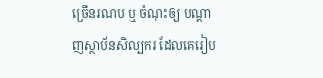ច្រើនរណប ឬ ចំណុះឲ្យ បណ្ដាញស្ថាប័នសិល្បករ ដែលគេរៀប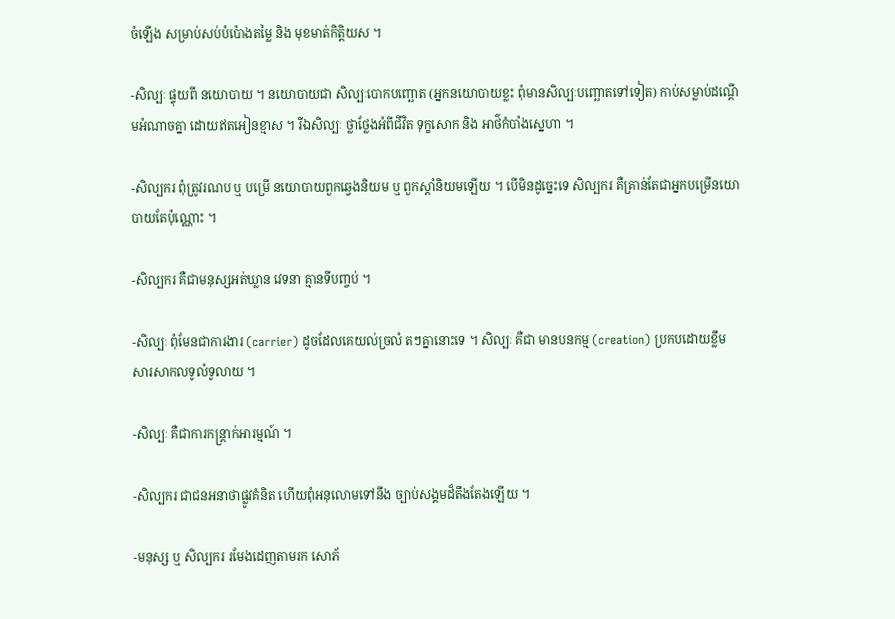ចំឡើង សម្រាប់សប់បំប៉ោងតម្លៃ និង មុខមាត់កិត្តិយស ។

-សិល្បៈ ផ្ទុយពី នយោបាយ ។ នយោបាយជា សិល្បៈបោកបញ្ឆោត (អ្នកនយោបាយខ្លះ ពុំមានសិល្បៈបញ្ឆោតទៅទៀត) កាប់សម្លាប់ដណ្ដើមអំណាចគ្នា ដោយឥតអៀនខ្មាស ។ រីឯសិល្បៈ ថ្លាថ្លែងអំពីជីវិត ទុក្ខសោក និង អាថ៌កំបាំងស្នេហា ។

-សិល្បករ ពុំត្រូវរណប ឬ បម្រើ នយោបាយពួកឆ្វេងនិយម ឬ ពួកស្ដាំនិយមឡើយ ។ បើមិនដូច្នេះទេ សិល្បករ គឺគ្រាន់តែជាអ្នកបម្រើនយោបាយតែប៉ុណ្ណោះ ។

-សិល្បករ គឺជាមនុស្សអត់ឃ្លាន វេទនា គ្មានទីបញ្ចប់ ។

-សិល្បៈ ពុំមែនជាការងារ (carrier) ដូចដែលគេយល់ច្រលំ តៗគ្នានោះទេ ។ សិល្បៈ គឺជា មានបនកម្ម (creation) ប្រកបដោយខ្លឹមសារសាកលទូលំទូលាយ ។

-សិល្បៈ គឺជាការកន្ត្រាក់អារម្មណ៍ ។

-សិល្បករ ជាជនអនាថាផ្លូវគំនិត ហើយពុំអនុលោមទៅនឹង ច្បាប់សង្គមដ៏តឹងតែងឡើយ ។

-មនុស្ស ឬ សិល្បករ រមែងដេញតាមរក សោភ័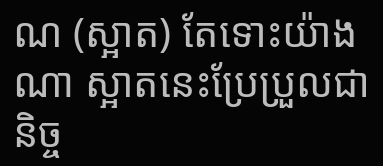ណ (ស្អាត) តែទោះយ៉ាងណា ស្អាតនេះប្រែប្រួលជានិច្ច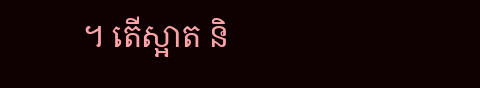។ តើស្អាត និ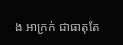ង អាក្រក់ ជាធាតុតែ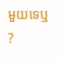មួយទេឬ ?